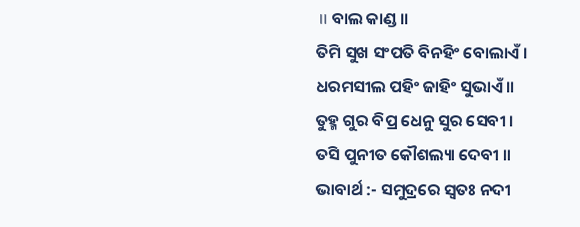॥ ବାଲ କାଣ୍ଡ ॥
ତିମି ସୁଖ ସଂପତି ବିନହିଂ ବୋଲାଏଁ ।
ଧରମସୀଲ ପହିଂ ଜାହିଂ ସୁଭାଏଁ ॥
ତୁହ୍ମ ଗୁର ବିପ୍ର ଧେନୁ ସୁର ସେବୀ ।
ତସି ପୁନୀତ କୌଶଲ୍ୟା ଦେବୀ ॥
ଭାବାର୍ଥ :- ସମୁଦ୍ରରେ ସ୍ବତଃ ନଦୀ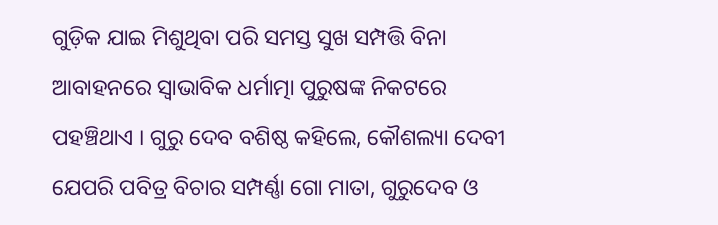ଗୁଡ଼ିକ ଯାଇ ମିଶୁଥିବା ପରି ସମସ୍ତ ସୁଖ ସମ୍ପତ୍ତି ବିନା ଆବାହନରେ ସ୍ବାଭାବିକ ଧର୍ମାତ୍ମା ପୁରୁଷଙ୍କ ନିକଟରେ ପହଞ୍ଚିଥାଏ । ଗୁରୁ ଦେବ ବଶିଷ୍ଠ କହିଲେ, କୌଶଲ୍ୟା ଦେବୀ ଯେପରି ପବିତ୍ର ବିଚାର ସମ୍ପର୍ଣ୍ଣା ଗୋ ମାତା, ଗୁରୁଦେବ ଓ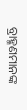ବ୍ରାହ୍ମଣମାନଙ୍କ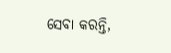ସେବା କରନ୍ତି,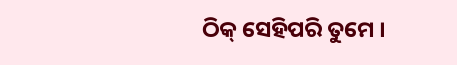ଠିକ୍ ସେହିପରି ତୁମେ ।